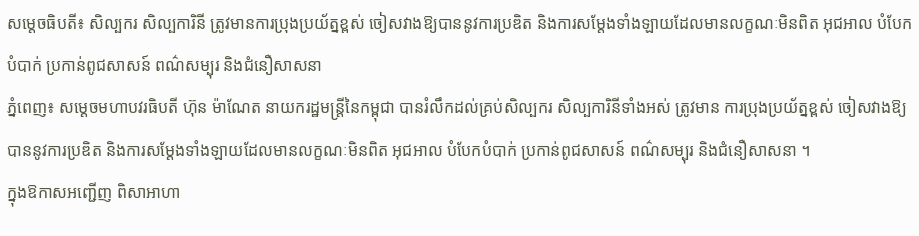សម្តេចធិបតី៖ សិល្បករ សិល្បការិនី ត្រូវមានការប្រុងប្រយ័ត្នខ្ពស់ ចៀសវាងឱ្យបាននូវការប្រឌិត និងការសម្តែងទាំងឡាយដែលមានលក្ខណៈមិនពិត អុជអាល បំបែកបំបាក់ ប្រកាន់ពូជសាសន៍ ពណ៌សម្បុរ និងជំនឿសាសនា
ភ្នំពេញ៖ សម្តេចមហាបវរធិបតី ហ៊ុន ម៉ាណែត នាយករដ្ឋមន្ត្រីនៃកម្ពុជា បានរំលឹកដល់គ្រប់សិល្បករ សិល្បការិនីទាំងអស់ ត្រូវមាន ការប្រុងប្រយ័ត្នខ្ពស់ ចៀសវាងឱ្យបាននូវការប្រឌិត និងការសម្តែងទាំងឡាយដែលមានលក្ខណៈមិនពិត អុជអាល បំបែកបំបាក់ ប្រកាន់ពូជសាសន៍ ពណ៌សម្បុរ និងជំនឿសាសនា ។
ក្នុងឱកាសអញ្ជើញ ពិសាអាហា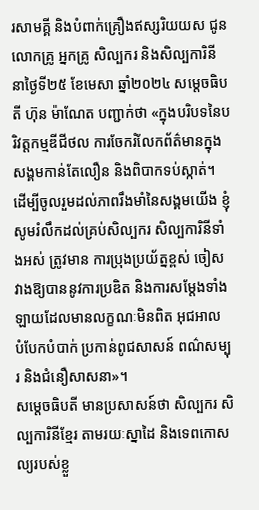រសាមគ្គី និងបំពាក់គ្រឿងឥស្សរិយយស ជូនលោកគ្រូ អ្នកគ្រូ សិល្បករ និងសិល្បការិនី នាថ្ងៃទី២៥ ខែមេសា ឆ្នាំ២០២៤ សម្តេចធិបតី ហ៊ុន ម៉ាណែត បញ្ជាក់ថា «ក្នុងបរិបទនៃបរិវត្តកម្មឌីជីថល ការចែករំលែកព័ត៌មានក្នុងសង្គមកាន់តែលឿន និងពិបាកទប់ស្កាត់។ ដើម្បីចូលរួមដល់ភាពរឹងមាំនៃសង្គមយើង ខ្ញុំសូមរំលឹកដល់គ្រប់សិល្បករ សិល្បការិនីទាំងអស់ ត្រូវមាន ការប្រុងប្រយ័ត្នខ្ពស់ ចៀសវាងឱ្យបាននូវការប្រឌិត និងការសម្តែងទាំងឡាយដែលមានលក្ខណៈមិនពិត អុជអាល បំបែកបំបាក់ ប្រកាន់ពូជសាសន៍ ពណ៌សម្បុរ និងជំនឿសាសនា»។
សម្តេចធិបតី មានប្រសាសន៍ថា សិល្បករ សិល្បការិនីខ្មែរ តាមរយៈស្នាដៃ និងទេពកោសល្យរបស់ខ្លួ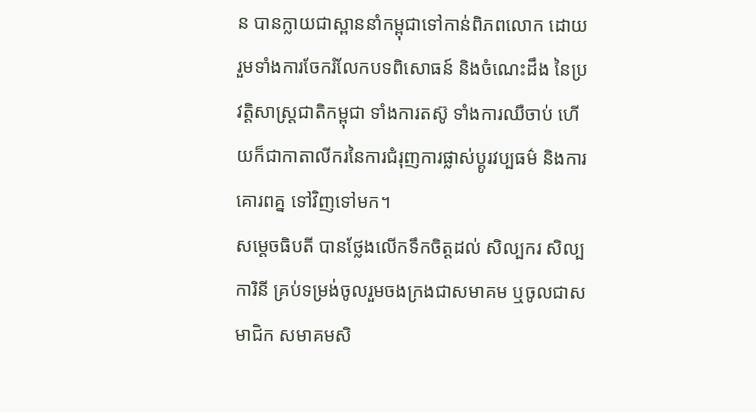ន បានក្លាយជាស្ពាននាំកម្ពុជាទៅកាន់ពិភពលោក ដោយរួមទាំងការចែករំលែកបទពិសោធន៍ និងចំណេះដឹង នៃប្រវត្តិសាស្ត្រជាតិកម្ពុជា ទាំងការតស៊ូ ទាំងការឈឺចាប់ ហើយក៏ជាកាតាលីករនៃការជំរុញការផ្លាស់ប្តូរវប្បធម៌ និងការគោរពគ្ន ទៅវិញទៅមក។
សម្តេចធិបតី បានថ្លែងលើកទឹកចិត្តដល់ សិល្បករ សិល្បការិនី គ្រប់ទម្រង់ចូលរួមចងក្រងជាសមាគម ឬចូលជាសមាជិក សមាគមសិ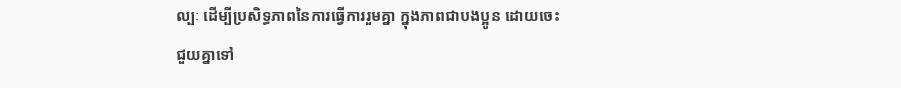ល្បៈ ដើម្បីប្រសិទ្ធភាពនៃការធ្វើការរួមគ្នា ក្នុងភាពជាបងប្អូន ដោយចេះជួយគ្នាទៅ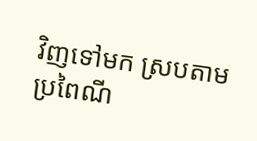វិញទៅមក ស្របតាមប្រពៃណី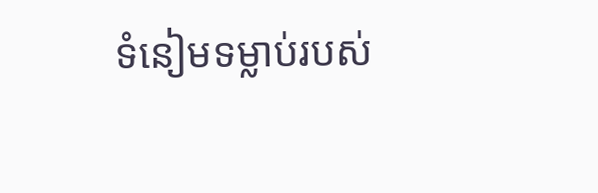ទំនៀមទម្លាប់របស់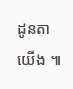ដូនតាយើង ៕